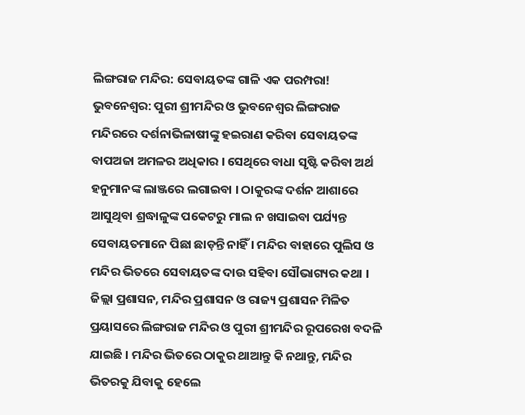ଲିଙ୍ଗରାଜ ମନ୍ଦିର: ସେବାୟତଙ୍କ ଗାଳି ଏକ ପରମ୍ପରା!
ଭୁବନେଶ୍ୱର: ପୁରୀ ଶ୍ରୀମନ୍ଦିର ଓ ଭୁବନେଶ୍ୱର ଲିଙ୍ଗରାଜ ମନ୍ଦିରରେ ଦର୍ଶନାଭିଳାଷୀଙ୍କୁ ହଇରାଣ କରିବା ସେବାୟତଙ୍କ ବାପଅଜା ଅମଳର ଅଧିକାର । ସେଥିରେ ବାଧା ସୃଷ୍ଟି କରିବା ଅର୍ଥ ହନୁମାନଙ୍କ ଲାଞ୍ଜରେ ଲଗାଇବା । ଠାକୁରଙ୍କ ଦର୍ଶନ ଆଶାରେ ଆସୁଥିବା ଶ୍ରଦ୍ଧାଳୁଙ୍କ ପକେଟରୁ ମାଲ ନ ଖସାଇବା ପର୍ଯ୍ୟନ୍ତ ସେବାୟତମାନେ ପିଛା ଛାଡ଼ନ୍ତି ନାହିଁ । ମନ୍ଦିର ବାହାରେ ପୁଲିସ ଓ ମନ୍ଦିର ଭିତରେ ସେବାୟତଙ୍କ ଦାଉ ସହିବା ସୌଭାଗ୍ୟର କଥା । ଜିଲ୍ଲା ପ୍ରଶାସନ, ମନ୍ଦିର ପ୍ରଶାସନ ଓ ରାଜ୍ୟ ପ୍ରଶାସନ ମିଳିତ ପ୍ରୟାସରେ ଲିଙ୍ଗରାଜ ମନ୍ଦିର ଓ ପୁରୀ ଶ୍ରୀମନ୍ଦିର ରୂପରେଖ ବଦଳି ଯାଇଛି । ମନ୍ଦିର ଭିତରେ ଠାକୁର ଥାଆନ୍ତୁ କି ନଥାନ୍ତୁ, ମନ୍ଦିର ଭିତରକୁ ଯିବାକୁ ହେଲେ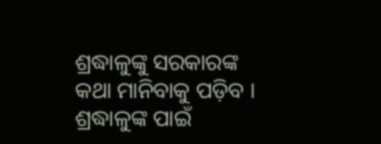ଶ୍ରଦ୍ଧାଳୁଙ୍କୁ ସରକାରଙ୍କ କଥା ମାନିବାକୁ ପଡ଼ିବ । ଶ୍ରଦ୍ଧାଳୁଙ୍କ ପାଇଁ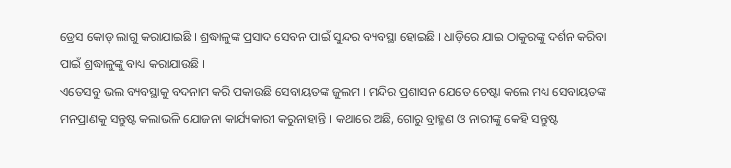ଡ୍ରେସ କୋଡ୍ ଲାଗୁ କରାଯାଇଛି । ଶ୍ରଦ୍ଧାଳୁଙ୍କ ପ୍ରସାଦ ସେବନ ପାଇଁ ସୁନ୍ଦର ବ୍ୟବସ୍ଥା ହୋଇଛି । ଧାଡ଼ିରେ ଯାଇ ଠାକୁରଙ୍କୁ ଦର୍ଶନ କରିବା ପାଇଁ ଶ୍ରଦ୍ଧାଳୁଙ୍କୁ ବାଧ୍ୟ କରାଯାଉଛି ।
ଏତେସବୁ ଭଲ ବ୍ୟବସ୍ଥାକୁ ବଦନାମ କରି ପକାଉଛି ସେବାୟତଙ୍କ ଜୁଲମ । ମନ୍ଦିର ପ୍ରଶାସନ ଯେତେ ଚେଷ୍ଟା କଲେ ମଧ୍ୟ ସେବାୟତଙ୍କ ମନପ୍ରାଣକୁ ସନ୍ତୁଷ୍ଟ କଲାଭଳି ଯୋଜନା କାର୍ଯ୍ୟକାରୀ କରୁନାହାନ୍ତି । କଥାରେ ଅଛି, ଗୋରୁ ବ୍ରାହ୍ମଣ ଓ ନାରୀଙ୍କୁ କେହି ସନ୍ତୁଷ୍ଟ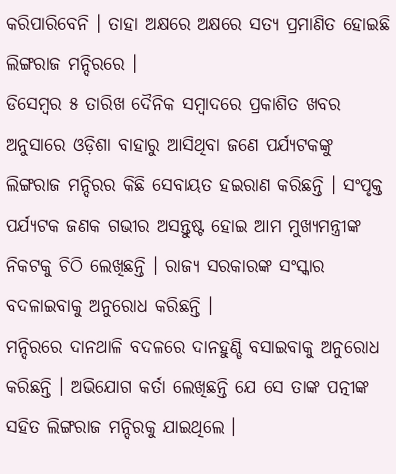କରିପାରିବେନି । ତାହା ଅକ୍ଷରେ ଅକ୍ଷରେ ସତ୍ୟ ପ୍ରମାଣିତ ହୋଇଛି ଲିଙ୍ଗରାଜ ମନ୍ଦିରରେ ।
ଡିସେମ୍ବର ୫ ତାରିଖ ଦୈନିକ ସମ୍ବାଦରେ ପ୍ରକାଶିତ ଖବର ଅନୁସାରେ ଓଡ଼ିଶା ବାହାରୁ ଆସିଥିବା ଜଣେ ପର୍ଯ୍ୟଟକଙ୍କୁ ଲିଙ୍ଗରାଜ ମନ୍ଦିରର କିଛି ସେବାୟତ ହଇରାଣ କରିଛନ୍ତି । ସଂପୃକ୍ତ ପର୍ଯ୍ୟଟକ ଜଣକ ଗଭୀର ଅସନ୍ତୁଷ୍ଟ ହୋଇ ଆମ ମୁଖ୍ୟମନ୍ତ୍ରୀଙ୍କ ନିକଟକୁ ଚିଠି ଲେଖିଛନ୍ତି । ରାଜ୍ୟ ସରକାରଙ୍କ ସଂସ୍କାର ବଦଳାଇବାକୁ ଅନୁରୋଧ କରିଛନ୍ତି ।
ମନ୍ଦିରରେ ଦାନଥାଳି ବଦଳରେ ଦାନହୁଣ୍ଡି ବସାଇବାକୁ ଅନୁରୋଧ କରିଛନ୍ତି । ଅଭିଯୋଗ କର୍ତା ଲେଖିଛନ୍ତି ଯେ ସେ ତାଙ୍କ ପତ୍ନୀଙ୍କ ସହିତ ଲିଙ୍ଗରାଜ ମନ୍ଦିରକୁ ଯାଇଥିଲେ ।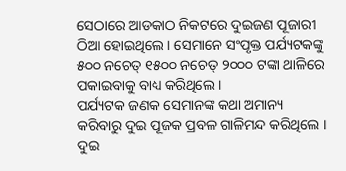ସେଠାରେ ଆଡକାଠ ନିକଟରେ ଦୁଇଜଣ ପୂଜାରୀ ଠିଆ ହୋଇଥିଲେ । ସେମାନେ ସଂପୃକ୍ତ ପର୍ଯ୍ୟଟକଙ୍କୁ ୫୦୦ ନଚେତ୍ ୧୫୦୦ ନଚେତ୍ ୨୦୦୦ ଟଙ୍କା ଥାଳିରେ ପକାଇବାକୁ ବାଧ୍ୟ କରିଥିଲେ ।
ପର୍ଯ୍ୟଟକ ଜଣକ ସେମାନଙ୍କ କଥା ଅମାନ୍ୟ କରିବାରୁ ଦୁଇ ପୂଜକ ପ୍ରବଳ ଗାଳିମନ୍ଦ କରିଥିଲେ ।
ଦୁଇ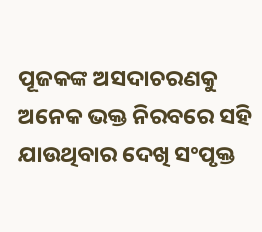ପୂଜକଙ୍କ ଅସଦାଚରଣକୁ ଅନେକ ଭକ୍ତ ନିରବରେ ସହି ଯାଉଥିବାର ଦେଖି ସଂପୃକ୍ତ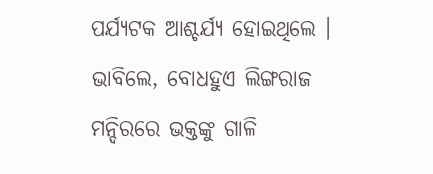ପର୍ଯ୍ୟଟକ ଆଶ୍ଚର୍ଯ୍ୟ ହୋଇଥିଲେ । ଭାବିଲେ, ବୋଧହୁଏ ଲିଙ୍ଗରାଜ ମନ୍ଦିରରେ ଭକ୍ତଙ୍କୁ ଗାଳି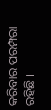କରିବାର ପରମ୍ପରା ରହିଛି ।